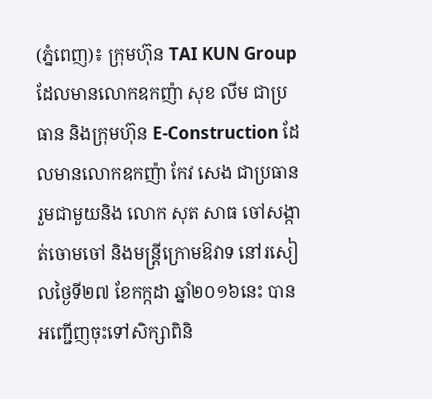(ភ្នំពេញ)៖ ក្រុមហ៊ុន TAI KUN Group ដែលមានលោកឧកញ៉ា សុខ លីម ជាប្រធាន និងក្រុមហ៊ុន E-Construction ដែលមានលោកឧកញ៉ា កែវ សេង ជាប្រធាន រួមជាមួយនិង លោក សុត សាធ ចៅសង្កាត់ចោមចៅ និងមន្ត្រីក្រោមឱវាទ នៅរសៀលថ្ងៃទី២៧ ខែកក្កដា ឆ្នាំ២០១៦នេះ បានអញ្ជើញចុះទៅសិក្សាពិនិ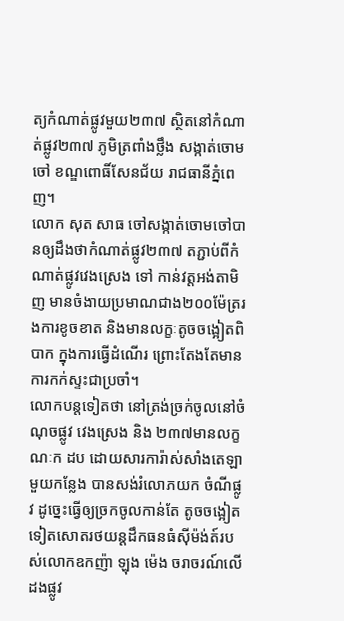ត្យកំណាត់ផ្លូវមួយ២៣៧ ស្ថិតនៅកំណាត់ផ្លូវ២៣៧ ភូមិត្រពាំងថ្លឹង សង្កាត់ចោមចៅ ខណ្ឌពោធិ៍សែនជ័យ រាជធានីភ្នំពេញ។
លោក សុត សាធ ចៅសង្កាត់ចោមចៅបានឲ្យដឹងថាកំណាត់ផ្លូវ២៣៧ តភ្ជាប់ពីកំណាត់ផ្លូវវេងស្រេង ទៅ កាន់វត្តអង់តាមិញ មានចំងាយប្រមាណជាង២០០ម៉ែត្ររងការខូចខាត និងមានលក្ខៈតូចចង្អៀតពិបាក ក្នុងការធ្វើដំណើរ ព្រោះតែងតែមានការកក់ស្ទះជាប្រចាំ។
លោកបន្តទៀតថា នៅត្រង់ច្រក់ចូលនៅចំណុចផ្លូវ វេងស្រេង និង ២៣៧មានលក្ខណៈក ដប ដោយសារការ៉ាស់សាំងតេឡាមួយកន្លែង បានសង់រំលោភយក ចំណីផ្លូវ ដូច្នេះធ្វើឲ្យច្រកចូលកាន់តែ តូចចង្អៀត ទៀតសោតរថយន្តដឹកធនធំស៊ីម៉ង់ត៍របស់លោកឧកញ៉ា ឡុង ម៉េង ចរាចរណ៍លើដងផ្លូវ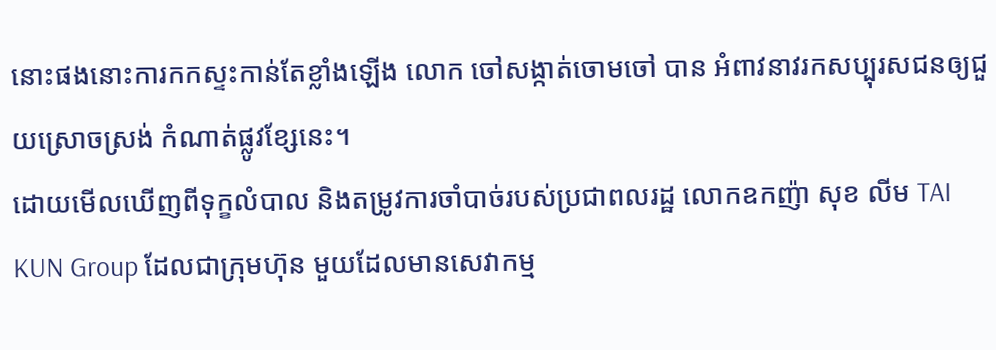នោះផងនោះការកកស្ទះកាន់តែខ្លាំងឡើង លោក ចៅសង្កាត់ចោមចៅ បាន អំពាវនាវរកសប្បុរសជនឲ្យជួយស្រោចស្រង់ កំណាត់ផ្លូវខ្សែនេះ។
ដោយមើលឃើញពីទុក្ខលំបាល និងតម្រូវការចាំបាច់របស់ប្រជាពលរដ្ឋ លោកឧកញ៉ា សុខ លីម TAI KUN Group ដែលជាក្រុមហ៊ុន មួយដែលមានសេវាកម្ម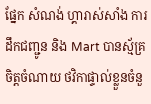ផ្នែក សំណង់ ហ្គារាស់សាំង ការដឹកជញ្ជូន និង Mart បានស្ម័គ្រចិត្តចំណាយ ថវិកាផ្ទាល់ខ្លួនចំនួ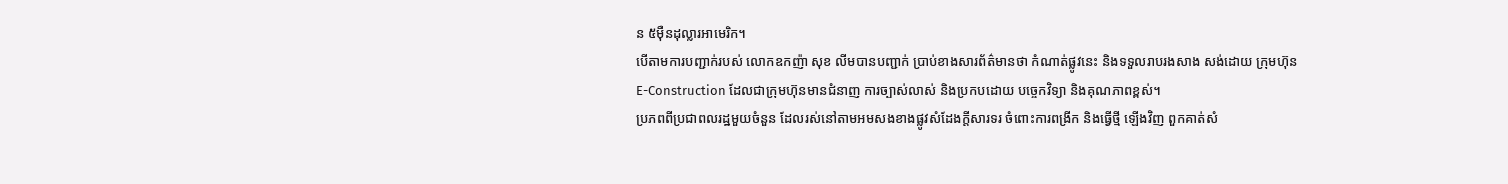ន ៥ម៉ឺនដុល្លារអាមេរិក។
បើតាមការបញ្ជាក់របស់ លោកឧកញ៉ា សុខ លីមបានបញ្ជាក់ ប្រាប់ខាងសារព័ត៌មានថា កំណាត់ផ្លូវនេះ និងទទួលរាបរងសាង សង់ដោយ ក្រុមហ៊ុន E-Construction ដែលជាក្រុមហ៊ុនមានជំនាញ ការច្បាស់លាស់ និងប្រកបដោយ បច្ចេកវិទ្យា និងគុណភាពខ្ពស់។
ប្រភពពីប្រជាពលរដ្ឋមួយចំនួន ដែលរស់នៅតាមអមសងខាងផ្លូវសំដែងក្តីសារទរ ចំពោះការពង្រីក និងធ្វើថ្មី ឡើងវិញ ពួកគាត់សំ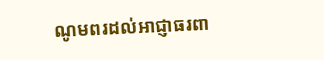ណូមពរដល់អាជ្ញាធរពា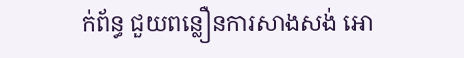ក់ព័ន្ធ ជួយពន្លឿនការសាងសង់ អោ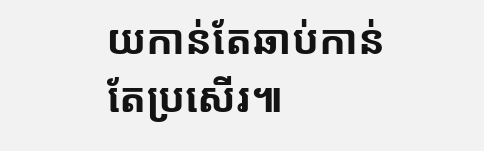យកាន់តែឆាប់កាន់តែប្រសើរ៕